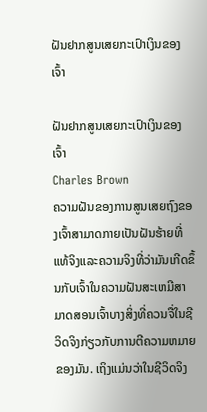ຝັນຢາກສູນເສຍກະເປົາເງິນຂອງເຈົ້າ

ຝັນຢາກສູນເສຍກະເປົາເງິນຂອງເຈົ້າ
Charles Brown
ຄວາມຝັນຂອງການສູນເສຍຖົງຂອງເຈົ້າສາມາດກາຍເປັນຝັນຮ້າຍທີ່ແທ້ຈິງແລະຄວາມຈິງທີ່ວ່າມັນເກີດຂຶ້ນກັບເຈົ້າໃນຄວາມຝັນສະເຫມີສາມາດສອນເຈົ້າບາງສິ່ງທີ່ຄວນຈື່ໃນຊີວິດຈິງກ່ຽວກັບການຕີຄວາມຫມາຍຂອງມັນ. ເຖິງແມ່ນວ່າໃນຊີວິດຈິງ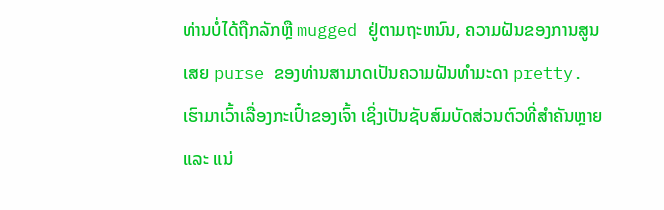ທ່ານບໍ່ໄດ້ຖືກລັກຫຼື mugged ຢູ່ຕາມຖະຫນົນ, ຄວາມຝັນຂອງການສູນເສຍ purse ຂອງທ່ານສາມາດເປັນຄວາມຝັນທໍາມະດາ pretty. ເຮົາມາເວົ້າເລື່ອງກະເປົ໋າຂອງເຈົ້າ ເຊິ່ງເປັນຊັບສົມບັດສ່ວນຕົວທີ່ສຳຄັນຫຼາຍ ແລະ ແນ່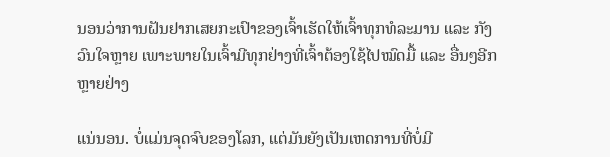ນອນວ່າການຝັນຢາກເສຍກະເປົາຂອງເຈົ້າເຮັດໃຫ້ເຈົ້າທຸກທໍລະມານ ແລະ ກັງວົນໃຈຫຼາຍ ເພາະພາຍໃນເຈົ້າມີທຸກຢ່າງທີ່ເຈົ້າຕ້ອງໃຊ້ໄປໝົດມື້ ແລະ ອື່ນໆອີກຫຼາຍຢ່າງ

ແນ່ນອນ. ບໍ່ແມ່ນຈຸດຈົບຂອງໂລກ, ແຕ່ມັນຍັງເປັນເຫດການທີ່ບໍ່ມີ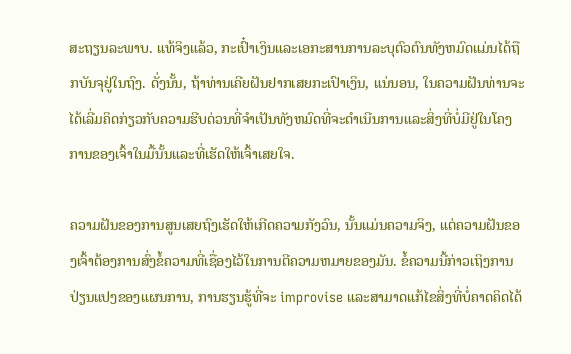ສະຖຽນລະພາບ. ແທ້ຈິງແລ້ວ, ກະເປົ໋າເງິນແລະເອກະສານການລະບຸຕົວຕົນທັງຫມົດແມ່ນໄດ້ຖືກບັນຈຸຢູ່ໃນຖົງ. ດັ່ງນັ້ນ, ຖ້າທ່ານເຄີຍຝັນຢາກເສຍກະເປົາເງິນ, ແນ່ນອນ, ໃນຄວາມຝັນທ່ານຈະໄດ້ເລີ່ມຄິດກ່ຽວກັບຄວາມຮີບດ່ວນທີ່ຈໍາເປັນທັງຫມົດທີ່ຈະດໍາເນີນການແລະສິ່ງທີ່ບໍ່ມີຢູ່ໃນໂຄງການຂອງເຈົ້າໃນມື້ນັ້ນແລະທີ່ເຮັດໃຫ້ເຈົ້າເສຍໃຈ.

ຄວາມຝັນຂອງການສູນເສຍຖົງເຮັດໃຫ້ເກີດຄວາມກັງວົນ, ນັ້ນແມ່ນຄວາມຈິງ, ແຕ່ຄວາມຝັນຂອງເຈົ້າຕ້ອງການສົ່ງຂໍ້ຄວາມທີ່ເຊື່ອງໄວ້ໃນການຕີຄວາມຫມາຍຂອງມັນ. ຂໍ້ຄວາມນີ້ກ່າວເຖິງການປ່ຽນແປງຂອງແຜນການ, ການຮຽນຮູ້ທີ່ຈະ improvise ແລະສາມາດແກ້ໄຂສິ່ງທີ່ບໍ່ຄາດຄິດໄດ້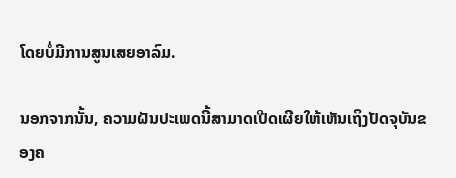ໂດຍບໍ່ມີການສູນເສຍອາລົມ.

ນອກຈາກນັ້ນ, ຄວາມຝັນປະເພດນີ້ສາມາດເປີດເຜີຍໃຫ້ເຫັນເຖິງປັດຈຸບັນຂອງຄ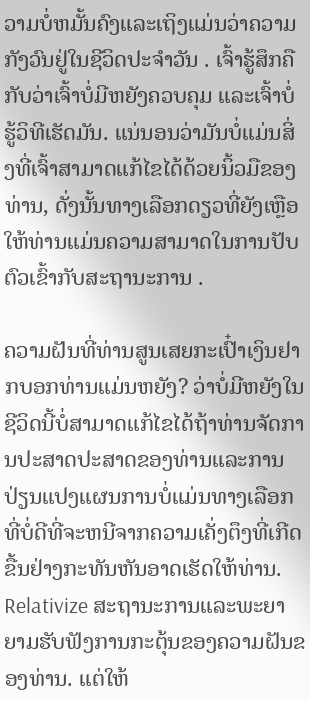ວາມບໍ່ຫມັ້ນຄົງແລະເຖິງແມ່ນວ່າຄວາມກັງວົນຢູ່ໃນຊີວິດປະຈໍາວັນ . ເຈົ້າຮູ້ສຶກຄືກັບວ່າເຈົ້າບໍ່ມີຫຍັງຄວບຄຸມ ແລະເຈົ້າບໍ່ຮູ້ວິທີເຮັດມັນ. ແນ່ນອນວ່າມັນບໍ່ແມ່ນສິ່ງທີ່ເຈົ້າສາມາດແກ້ໄຂໄດ້ດ້ວຍນິ້ວມືຂອງທ່ານ, ດັ່ງນັ້ນທາງເລືອກດຽວທີ່ຍັງເຫຼືອໃຫ້ທ່ານແມ່ນຄວາມສາມາດໃນການປັບຕົວເຂົ້າກັບສະຖານະການ .

ຄວາມຝັນທີ່ທ່ານສູນເສຍກະເປົ໋າເງິນຢາກບອກທ່ານແມ່ນຫຍັງ? ວ່າບໍ່ມີຫຍັງໃນຊີວິດນີ້ບໍ່ສາມາດແກ້ໄຂໄດ້ຖ້າທ່ານຈັດການປະສາດປະສາດຂອງທ່ານແລະການປ່ຽນແປງແຜນການບໍ່ແມ່ນທາງເລືອກທີ່ບໍ່ດີທີ່ຈະຫນີຈາກຄວາມເຄັ່ງຕຶງທີ່ເກີດຂື້ນຢ່າງກະທັນຫັນອາດເຮັດໃຫ້ທ່ານ. Relativize ສະຖານະການແລະພະຍາຍາມຮັບຟັງການກະຕຸ້ນຂອງຄວາມຝັນຂອງທ່ານ. ແຕ່ໃຫ້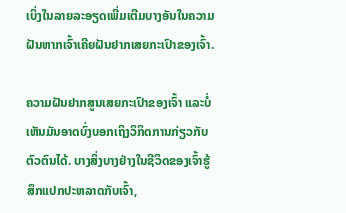ເບິ່ງໃນລາຍລະອຽດເພີ່ມເຕີມບາງອັນໃນຄວາມຝັນຫາກເຈົ້າເຄີຍຝັນຢາກເສຍກະເປົາຂອງເຈົ້າ.

ຄວາມຝັນຢາກສູນເສຍກະເປົາຂອງເຈົ້າ ແລະບໍ່ເຫັນມັນອາດບົ່ງບອກເຖິງວິກິດການກ່ຽວກັບຕົວຕົນໄດ້. ບາງສິ່ງບາງຢ່າງໃນຊີວິດຂອງເຈົ້າຮູ້ສຶກແປກປະຫລາດກັບເຈົ້າ,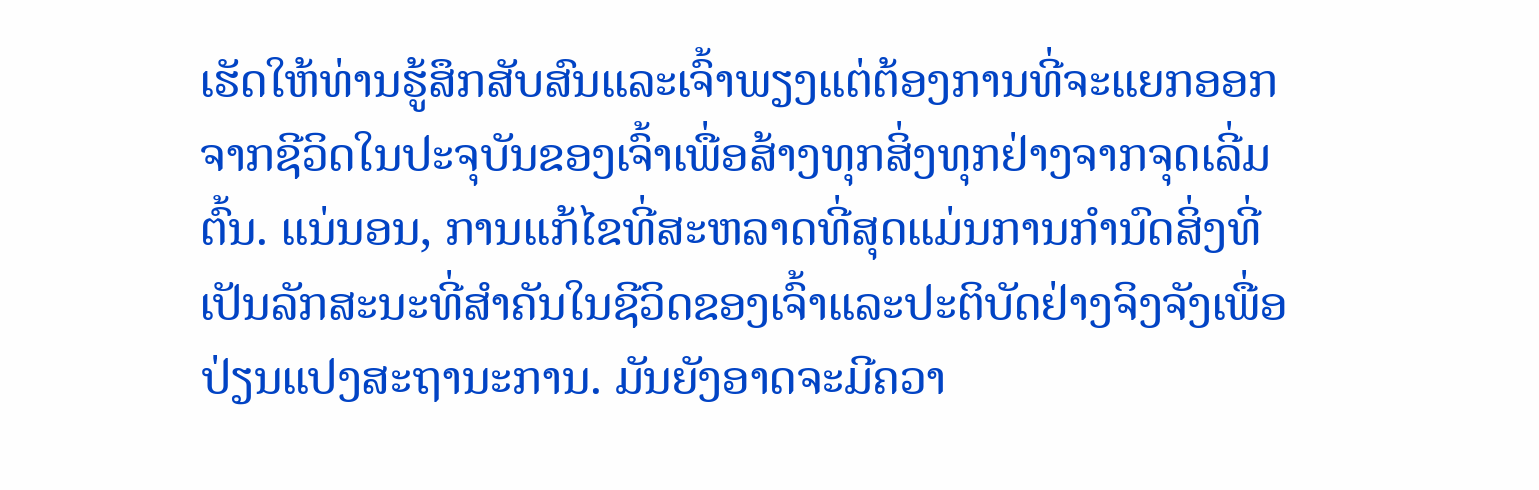ເຮັດໃຫ້ທ່ານຮູ້ສຶກສັບສົນແລະເຈົ້າພຽງແຕ່ຕ້ອງການທີ່ຈະແຍກອອກຈາກຊີວິດໃນປະຈຸບັນຂອງເຈົ້າເພື່ອສ້າງທຸກສິ່ງທຸກຢ່າງຈາກຈຸດເລີ່ມຕົ້ນ. ແນ່ນອນ, ການແກ້ໄຂທີ່ສະຫລາດທີ່ສຸດແມ່ນການກໍານົດສິ່ງທີ່ເປັນລັກສະນະທີ່ສໍາຄັນໃນຊີວິດຂອງເຈົ້າແລະປະຕິບັດຢ່າງຈິງຈັງເພື່ອປ່ຽນແປງສະຖານະການ. ມັນຍັງອາດຈະມີຄວາ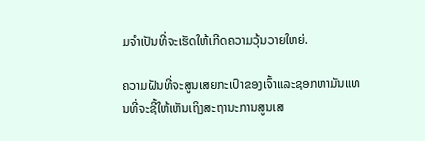ມຈໍາເປັນທີ່ຈະເຮັດໃຫ້ເກີດຄວາມວຸ້ນວາຍໃຫຍ່.

ຄວາມຝັນທີ່ຈະສູນເສຍກະເປົາຂອງເຈົ້າແລະຊອກຫາມັນແທນທີ່ຈະຊີ້ໃຫ້ເຫັນເຖິງສະຖານະການສູນເສ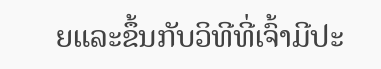ຍແລະຂຶ້ນກັບວິທີທີ່ເຈົ້າມີປະ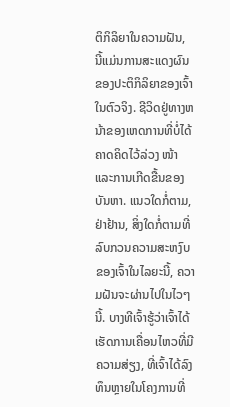ຕິກິລິຍາໃນຄວາມຝັນ, ນີ້ແມ່ນການສະແດງຜົນຂອງປະຕິກິລິຍາຂອງເຈົ້າໃນຕົວຈິງ. ຊີວິດຢູ່ທາງຫນ້າຂອງເຫດການທີ່ບໍ່ໄດ້ຄາດຄິດໄວ້ລ່ວງ ໜ້າ ແລະການເກີດຂື້ນຂອງບັນຫາ. ແນວໃດກໍ່ຕາມ, ຢ່າຢ້ານ, ສິ່ງໃດກໍ່ຕາມທີ່ລົບກວນຄວາມສະຫງົບຂອງເຈົ້າໃນໄລຍະນີ້, ຄວາມຝັນຈະຜ່ານໄປໃນໄວໆນີ້. ບາງທີເຈົ້າຮູ້ວ່າເຈົ້າໄດ້ເຮັດການເຄື່ອນໄຫວທີ່ມີຄວາມສ່ຽງ, ທີ່ເຈົ້າໄດ້ລົງທຶນຫຼາຍໃນໂຄງການທີ່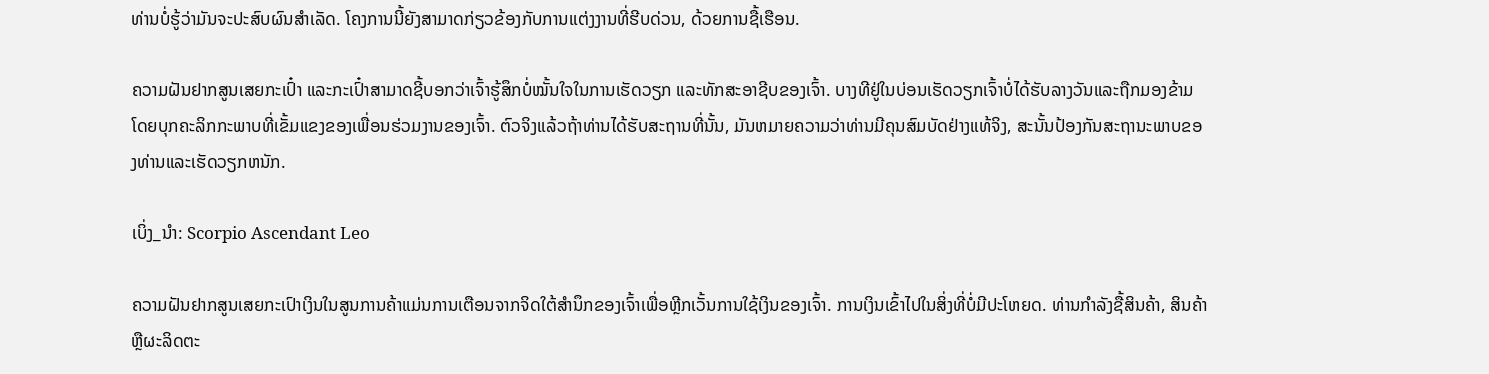ທ່ານບໍ່ຮູ້ວ່າມັນຈະປະສົບຜົນສໍາເລັດ. ໂຄງການນີ້ຍັງສາມາດກ່ຽວຂ້ອງກັບການແຕ່ງງານທີ່ຮີບດ່ວນ, ດ້ວຍການຊື້ເຮືອນ.

ຄວາມຝັນຢາກສູນເສຍກະເປົ໋າ ແລະກະເປົ໋າສາມາດຊີ້ບອກວ່າເຈົ້າຮູ້ສຶກບໍ່ໝັ້ນໃຈໃນການເຮັດວຽກ ແລະທັກສະອາຊີບຂອງເຈົ້າ. ບາງທີຢູ່ໃນບ່ອນເຮັດວຽກເຈົ້າບໍ່ໄດ້ຮັບລາງວັນແລະຖືກມອງຂ້າມໂດຍບຸກຄະລິກກະພາບທີ່ເຂັ້ມແຂງຂອງເພື່ອນຮ່ວມງານຂອງເຈົ້າ. ຕົວຈິງແລ້ວຖ້າທ່ານໄດ້ຮັບສະຖານທີ່ນັ້ນ, ມັນຫມາຍຄວາມວ່າທ່ານມີຄຸນສົມບັດຢ່າງແທ້ຈິງ, ສະນັ້ນປ້ອງກັນສະຖານະພາບຂອງທ່ານແລະເຮັດວຽກຫນັກ.

ເບິ່ງ_ນຳ: Scorpio Ascendant Leo

ຄວາມຝັນຢາກສູນເສຍກະເປົາເງິນໃນສູນການຄ້າແມ່ນການເຕືອນຈາກຈິດໃຕ້ສໍານຶກຂອງເຈົ້າເພື່ອຫຼີກເວັ້ນການໃຊ້ເງິນຂອງເຈົ້າ. ການເງິນເຂົ້າໄປໃນສິ່ງທີ່ບໍ່ມີປະໂຫຍດ. ທ່ານກໍາລັງຊື້ສິນຄ້າ, ສິນຄ້າຫຼືຜະລິດຕະ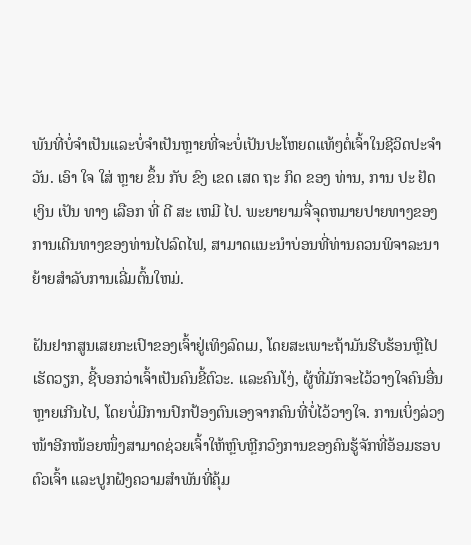ພັນທີ່ບໍ່ຈໍາເປັນແລະບໍ່ຈໍາເປັນຫຼາຍທີ່ຈະບໍ່ເປັນປະໂຫຍດແທ້ໆຕໍ່ເຈົ້າໃນຊີວິດປະຈໍາວັນ. ເອົາ ໃຈ ໃສ່ ຫຼາຍ ຂຶ້ນ ກັບ ຂົງ ເຂດ ເສດ ຖະ ກິດ ຂອງ ທ່ານ, ການ ປະ ຢັດ ເງິນ ເປັນ ທາງ ເລືອກ ທີ່ ດີ ສະ ເຫມີ ໄປ. ພະຍາຍາມຈື່ຈຸດຫມາຍປາຍທາງຂອງການເດີນທາງຂອງທ່ານໄປລົດໄຟ, ສາມາດແນະນໍາບ່ອນທີ່ທ່ານຄວນພິຈາລະນາຍ້າຍສໍາລັບການເລີ່ມຕົ້ນໃຫມ່.

ຝັນຢາກສູນເສຍກະເປົາຂອງເຈົ້າຢູ່ເທິງລົດເມ, ໂດຍສະເພາະຖ້າມັນຮີບຮ້ອນຫຼືໄປເຮັດວຽກ, ຊີ້ບອກວ່າເຈົ້າເປັນຄົນຂີ້ຕົວະ. ແລະຄົນໂງ່, ຜູ້ທີ່ມັກຈະໄວ້ວາງໃຈຄົນອື່ນຫຼາຍເກີນໄປ, ໂດຍບໍ່ມີການປົກປ້ອງຕົນເອງຈາກຄົນທີ່ບໍ່ໄວ້ວາງໃຈ. ການເບິ່ງລ່ວງໜ້າອີກໜ້ອຍໜຶ່ງສາມາດຊ່ວຍເຈົ້າໃຫ້ຫຼົບຫຼີກວົງການຂອງຄົນຮູ້ຈັກທີ່ອ້ອມຮອບຕົວເຈົ້າ ແລະປູກຝັງຄວາມສຳພັນທີ່ຄຸ້ມ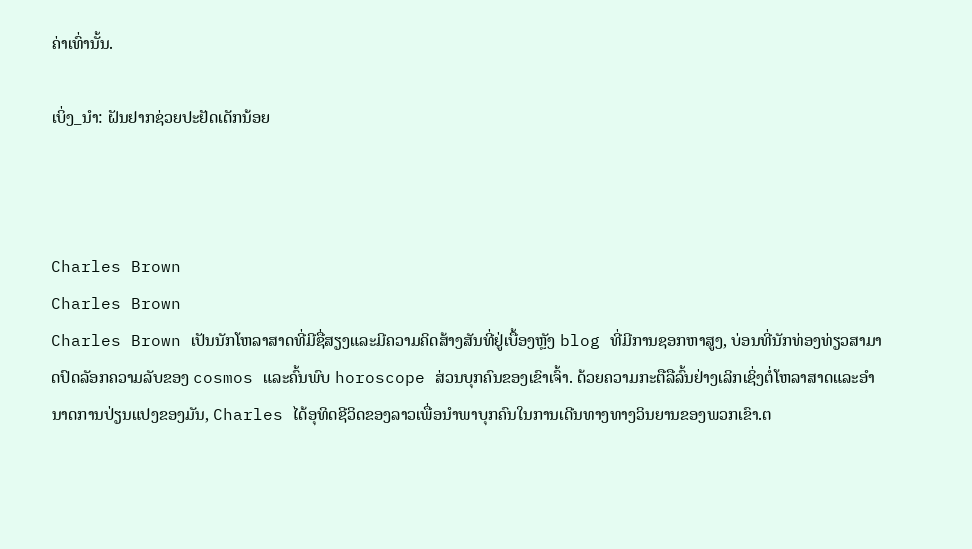ຄ່າເທົ່ານັ້ນ.

ເບິ່ງ_ນຳ: ຝັນຢາກຊ່ວຍປະຢັດເດັກນ້ອຍ



Charles Brown
Charles Brown
Charles Brown ເປັນນັກໂຫລາສາດທີ່ມີຊື່ສຽງແລະມີຄວາມຄິດສ້າງສັນທີ່ຢູ່ເບື້ອງຫຼັງ blog ທີ່ມີການຊອກຫາສູງ, ບ່ອນທີ່ນັກທ່ອງທ່ຽວສາມາດປົດລັອກຄວາມລັບຂອງ cosmos ແລະຄົ້ນພົບ horoscope ສ່ວນບຸກຄົນຂອງເຂົາເຈົ້າ. ດ້ວຍຄວາມກະຕືລືລົ້ນຢ່າງເລິກເຊິ່ງຕໍ່ໂຫລາສາດແລະອໍານາດການປ່ຽນແປງຂອງມັນ, Charles ໄດ້ອຸທິດຊີວິດຂອງລາວເພື່ອນໍາພາບຸກຄົນໃນການເດີນທາງທາງວິນຍານຂອງພວກເຂົາ.ຕ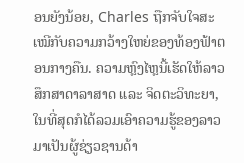ອນຍັງນ້ອຍ, Charles ຖືກຈັບໃຈສະເໝີກັບຄວາມກວ້າງໃຫຍ່ຂອງທ້ອງຟ້າຕອນກາງຄືນ. ຄວາມຫຼົງໄຫຼນີ້ເຮັດໃຫ້ລາວສຶກສາດາລາສາດ ແລະ ຈິດຕະວິທະຍາ, ໃນທີ່ສຸດກໍໄດ້ລວມເອົາຄວາມຮູ້ຂອງລາວມາເປັນຜູ້ຊ່ຽວຊານດ້າ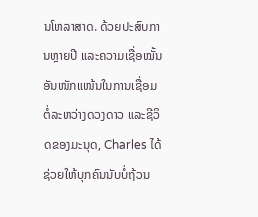ນໂຫລາສາດ. ດ້ວຍປະສົບການຫຼາຍປີ ແລະຄວາມເຊື່ອໝັ້ນອັນໜັກແໜ້ນໃນການເຊື່ອມຕໍ່ລະຫວ່າງດວງດາວ ແລະຊີວິດຂອງມະນຸດ, Charles ໄດ້ຊ່ວຍໃຫ້ບຸກຄົນນັບບໍ່ຖ້ວນ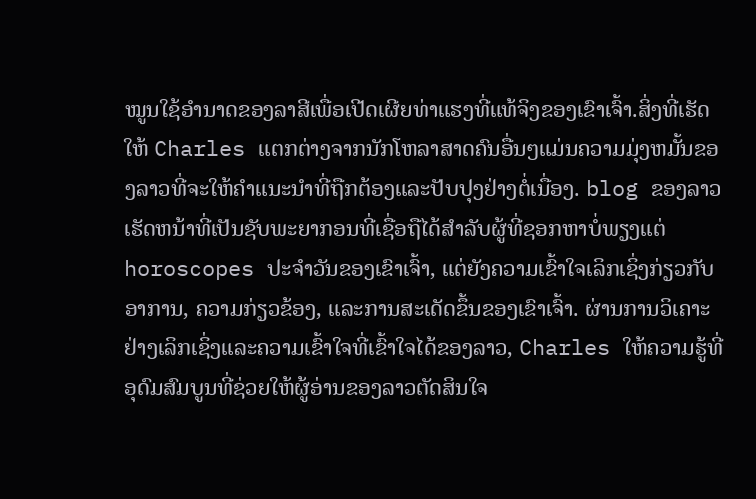ໝູນໃຊ້ອຳນາດຂອງລາສີເພື່ອເປີດເຜີຍທ່າແຮງທີ່ແທ້ຈິງຂອງເຂົາເຈົ້າ.ສິ່ງທີ່ເຮັດໃຫ້ Charles ແຕກຕ່າງຈາກນັກໂຫລາສາດຄົນອື່ນໆແມ່ນຄວາມມຸ່ງຫມັ້ນຂອງລາວທີ່ຈະໃຫ້ຄໍາແນະນໍາທີ່ຖືກຕ້ອງແລະປັບປຸງຢ່າງຕໍ່ເນື່ອງ. blog ຂອງລາວເຮັດຫນ້າທີ່ເປັນຊັບພະຍາກອນທີ່ເຊື່ອຖືໄດ້ສໍາລັບຜູ້ທີ່ຊອກຫາບໍ່ພຽງແຕ່ horoscopes ປະຈໍາວັນຂອງເຂົາເຈົ້າ, ແຕ່ຍັງຄວາມເຂົ້າໃຈເລິກເຊິ່ງກ່ຽວກັບອາການ, ຄວາມກ່ຽວຂ້ອງ, ແລະການສະເດັດຂຶ້ນຂອງເຂົາເຈົ້າ. ຜ່ານການວິເຄາະຢ່າງເລິກເຊິ່ງແລະຄວາມເຂົ້າໃຈທີ່ເຂົ້າໃຈໄດ້ຂອງລາວ, Charles ໃຫ້ຄວາມຮູ້ທີ່ອຸດົມສົມບູນທີ່ຊ່ວຍໃຫ້ຜູ້ອ່ານຂອງລາວຕັດສິນໃຈ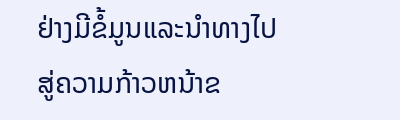ຢ່າງມີຂໍ້ມູນແລະນໍາທາງໄປສູ່ຄວາມກ້າວຫນ້າຂ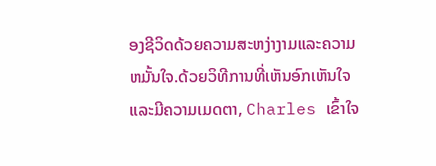ອງຊີວິດດ້ວຍຄວາມສະຫງ່າງາມແລະຄວາມຫມັ້ນໃຈ.ດ້ວຍວິທີການທີ່ເຫັນອົກເຫັນໃຈແລະມີຄວາມເມດຕາ, Charles ເຂົ້າໃຈ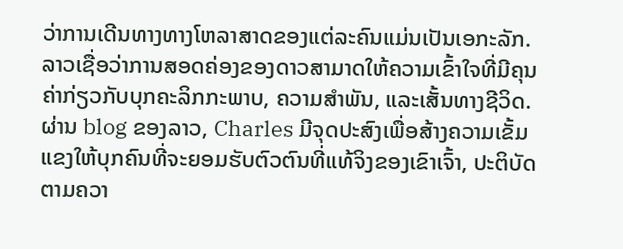ວ່າການເດີນທາງທາງໂຫລາສາດຂອງແຕ່ລະຄົນແມ່ນເປັນເອກະລັກ. ລາວເຊື່ອວ່າການສອດຄ່ອງຂອງດາວສາມາດໃຫ້ຄວາມເຂົ້າໃຈທີ່ມີຄຸນຄ່າກ່ຽວກັບບຸກຄະລິກກະພາບ, ຄວາມສໍາພັນ, ແລະເສັ້ນທາງຊີວິດ. ຜ່ານ blog ຂອງລາວ, Charles ມີຈຸດປະສົງເພື່ອສ້າງຄວາມເຂັ້ມແຂງໃຫ້ບຸກຄົນທີ່ຈະຍອມຮັບຕົວຕົນທີ່ແທ້ຈິງຂອງເຂົາເຈົ້າ, ປະຕິບັດຕາມຄວາ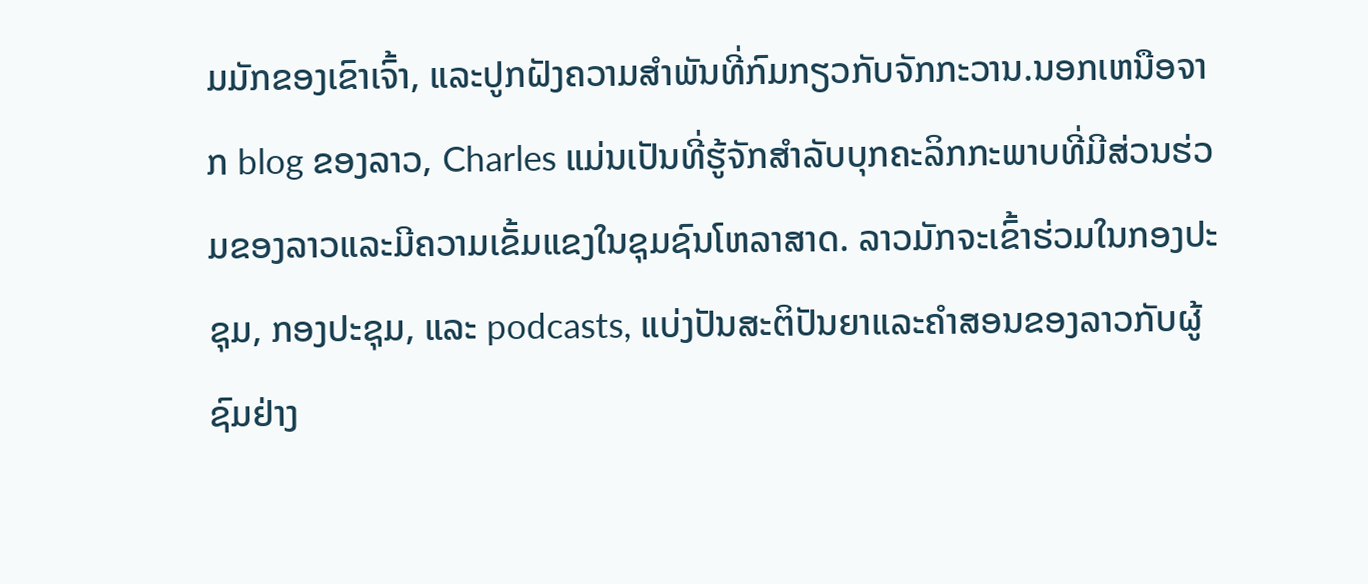ມມັກຂອງເຂົາເຈົ້າ, ແລະປູກຝັງຄວາມສໍາພັນທີ່ກົມກຽວກັບຈັກກະວານ.ນອກເຫນືອຈາກ blog ຂອງລາວ, Charles ແມ່ນເປັນທີ່ຮູ້ຈັກສໍາລັບບຸກຄະລິກກະພາບທີ່ມີສ່ວນຮ່ວມຂອງລາວແລະມີຄວາມເຂັ້ມແຂງໃນຊຸມຊົນໂຫລາສາດ. ລາວມັກຈະເຂົ້າຮ່ວມໃນກອງປະຊຸມ, ກອງປະຊຸມ, ແລະ podcasts, ແບ່ງປັນສະຕິປັນຍາແລະຄໍາສອນຂອງລາວກັບຜູ້ຊົມຢ່າງ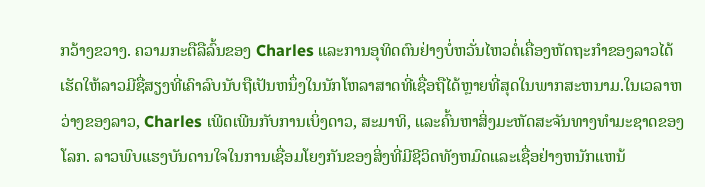ກວ້າງຂວາງ. ຄວາມກະຕືລືລົ້ນຂອງ Charles ແລະການອຸທິດຕົນຢ່າງບໍ່ຫວັ່ນໄຫວຕໍ່ເຄື່ອງຫັດຖະກໍາຂອງລາວໄດ້ເຮັດໃຫ້ລາວມີຊື່ສຽງທີ່ເຄົາລົບນັບຖືເປັນຫນຶ່ງໃນນັກໂຫລາສາດທີ່ເຊື່ອຖືໄດ້ຫຼາຍທີ່ສຸດໃນພາກສະຫນາມ.ໃນເວລາຫວ່າງຂອງລາວ, Charles ເພີດເພີນກັບການເບິ່ງດາວ, ສະມາທິ, ແລະຄົ້ນຫາສິ່ງມະຫັດສະຈັນທາງທໍາມະຊາດຂອງໂລກ. ລາວພົບແຮງບັນດານໃຈໃນການເຊື່ອມໂຍງກັນຂອງສິ່ງທີ່ມີຊີວິດທັງຫມົດແລະເຊື່ອຢ່າງຫນັກແຫນ້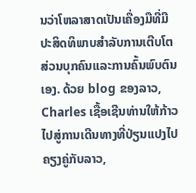ນວ່າໂຫລາສາດເປັນເຄື່ອງມືທີ່ມີປະສິດທິພາບສໍາລັບການເຕີບໂຕສ່ວນບຸກຄົນແລະການຄົ້ນພົບຕົນເອງ. ດ້ວຍ blog ຂອງລາວ, Charles ເຊື້ອເຊີນທ່ານໃຫ້ກ້າວໄປສູ່ການເດີນທາງທີ່ປ່ຽນແປງໄປຄຽງຄູ່ກັບລາວ,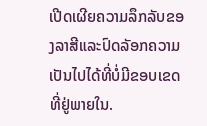ເປີດເຜີຍຄວາມລຶກລັບຂອງລາສີແລະປົດລັອກຄວາມເປັນໄປໄດ້ທີ່ບໍ່ມີຂອບເຂດທີ່ຢູ່ພາຍໃນ.